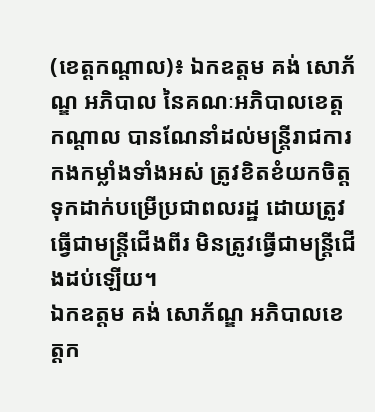(ខេត្តកណ្ដាល)៖ ឯកឧត្តម គង់ សោភ័ណ្ឌ អភិបាល នៃគណៈអភិបាលខេត្តកណ្ដាល បានណែនាំដល់មន្ត្រីរាជការ កងកម្លាំងទាំងអស់ ត្រូវខិតខំយកចិត្តទុកដាក់បម្រើប្រជាពលរដ្ឋ ដោយត្រូវធ្វើជាមន្ត្រីជើងពីរ មិនត្រូវធ្វើជាមន្ត្រីជើងដប់ឡើយ។
ឯកឧត្តម គង់ សោភ័ណ្ឌ អភិបាលខេត្តក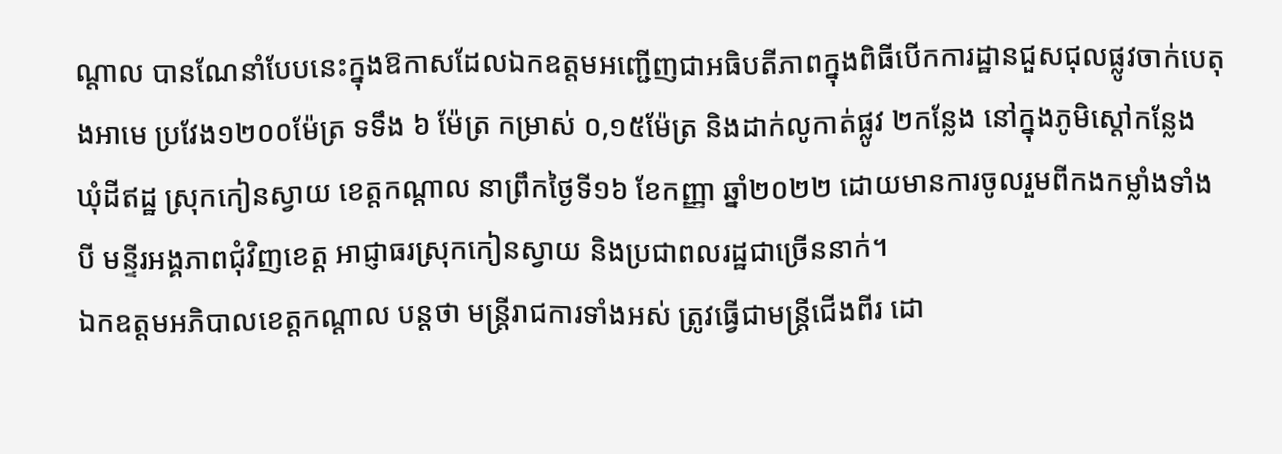ណ្ដាល បានណែនាំបែបនេះក្នុងឱកាសដែលឯកឧត្តមអញ្ជើញជាអធិបតីភាពក្នុងពិធីបើកការដ្ឋានជួសជុលផ្លូវចាក់បេតុងអាមេ ប្រវែង១២០០ម៉ែត្រ ទទឹង ៦ ម៉ែត្រ កម្រាស់ ០,១៥ម៉ែត្រ និងដាក់លូកាត់ផ្លូវ ២កន្លែង នៅក្នុងភូមិស្ដៅកន្លែង ឃុំដីឥដ្ឋ ស្រុកកៀនស្វាយ ខេត្តកណ្ដាល នាព្រឹកថ្ងៃទី១៦ ខែកញ្ញា ឆ្នាំ២០២២ ដោយមានការចូលរួមពីកងកម្លាំងទាំងបី មន្ទីរអង្គភាពជុំវិញខេត្ត អាជ្ញាធរស្រុកកៀនស្វាយ និងប្រជាពលរដ្ឋជាច្រើននាក់។
ឯកឧត្តមអភិបាលខេត្តកណ្តាល បន្តថា មន្ត្រីរាជការទាំងអស់ ត្រូវធ្វើជាមន្ត្រីជើងពីរ ដោ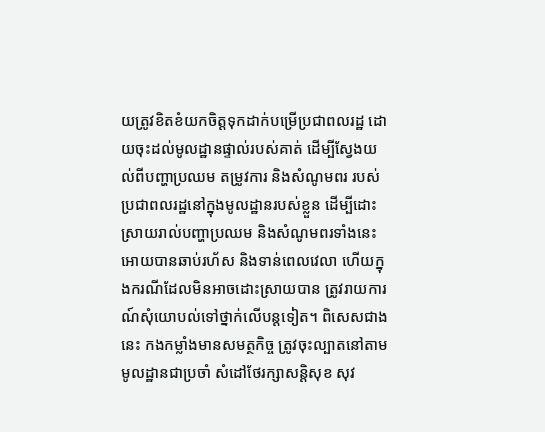យត្រូវខិតខំយកចិត្តទុកដាក់បម្រើប្រជាពលរដ្ឋ ដោយចុះដល់មូលដ្ឋានផ្ទាល់របស់គាត់ ដើម្បីស្វែងយល់ពីបញ្ហាប្រឈម តម្រូវការ និងសំណូមពរ របស់ប្រជាពលរដ្ឋនៅក្នុងមូលដ្ឋានរបស់ខ្លួន ដើម្បីដោះស្រាយរាល់បញ្ហាប្រឈម និងសំណូមពរទាំងនេះ អោយបានឆាប់រហ័ស និងទាន់ពេលវេលា ហើយក្នុងករណីដែលមិនអាចដោះស្រាយបាន ត្រូវរាយការណ៍សុំយោបល់ទៅថ្នាក់លើបន្តទៀត។ ពិសេសជាងនេះ កងកម្លាំងមានសមត្ថកិច្ច ត្រូវចុះល្បាតនៅតាមមូលដ្ឋានជាប្រចាំ សំដៅថែរក្សាសន្តិសុខ សុវ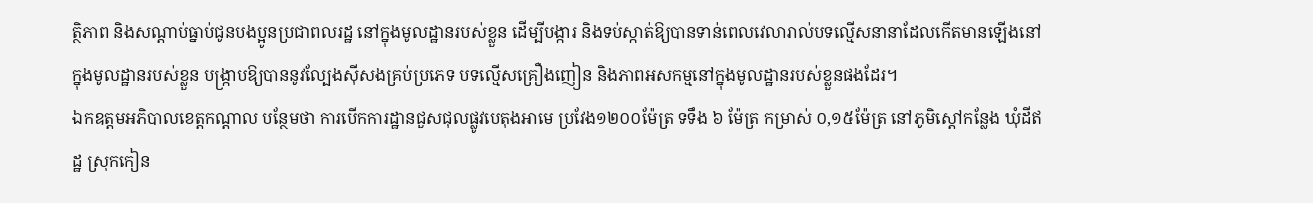ត្ថិភាព និងសណ្ដាប់ធ្នាប់ជូនបងប្អូនប្រជាពលរដ្ឋ នៅក្នុងមូលដ្ឋានរបស់ខ្លួន ដើម្បីបង្ការ និងទប់ស្កាត់ឱ្យបានទាន់ពេលវេលារាល់បទល្មើសនានាដែលកើតមានឡើងនៅក្នុងមូលដ្ឋានរបស់ខ្លួន បង្ក្រាបឱ្យបាននូវល្បែងស៊ីសងគ្រប់ប្រភេទ បទល្មើសគ្រឿងញៀន និងភាពអសកម្មនៅក្នុងមូលដ្ឋានរបស់ខ្លួនផងដែរ។
ឯកឧត្តមអភិបាលខេត្តកណ្តាល បន្ថែមថា ការបើកការដ្ឋានជួសជុលផ្លូវបេតុងអាមេ ប្រវែង១២០០ម៉ែត្រ ទទឹង ៦ ម៉ែត្រ កម្រាស់ ០,១៥ម៉ែត្រ នៅភូមិស្ដៅកន្លែង ឃុំដីឥដ្ឋ ស្រុកកៀន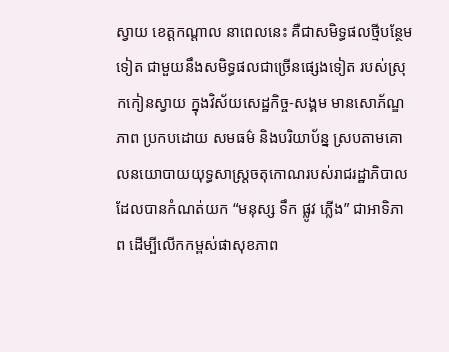ស្វាយ ខេត្តកណ្ដាល នាពេលនេះ គឺជាសមិទ្ធផលថ្មីបន្ថែមទៀត ជាមួយនឹងសមិទ្ធផលជាច្រើនផ្សេងទៀត របស់ស្រុកកៀនស្វាយ ក្នុងវិស័យសេដ្ឋកិច្ច-សង្គម មានសោភ័ណ្ឌភាព ប្រកបដោយ សមធម៌ និងបរិយាប័ន្ន ស្របតាមគោលនយោបាយយុទ្ធសាស្ត្រចតុកោណរបស់រាជរដ្ឋាភិបាល ដែលបានកំណត់យក “មនុស្ស ទឹក ផ្លូវ ភ្លើង” ជាអាទិភាព ដើម្បីលើកកម្ពស់ផាសុខភាព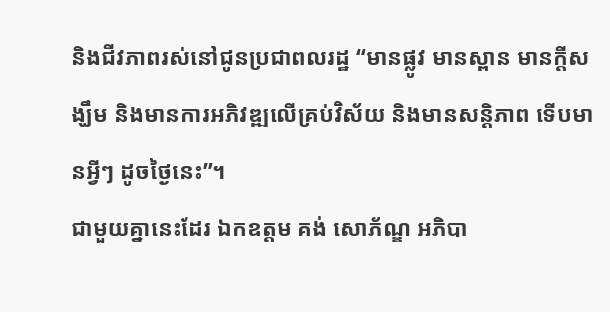និងជីវភាពរស់នៅជូនប្រជាពលរដ្ឋ “មានផ្លូវ មានស្ពាន មានក្តីសង្ឃឹម និងមានការអភិវឌ្ឍលើគ្រប់វិស័យ និងមានសន្តិភាព ទើបមានអ្វីៗ ដូចថ្ងៃនេះ”។
ជាមួយគ្នានេះដែរ ឯកឧត្តម គង់ សោភ័ណ្ឌ អភិបា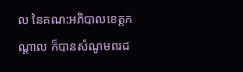ល នៃគណ:អភិបាលខេត្តកណ្តាល ក៏បានសំណូមពរដ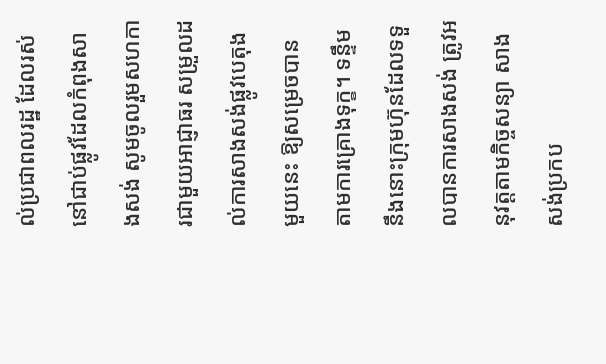ល់ប្រជាពលរដ្ឋ ដែលរស់នៅជាប់ផ្លូវដែលកំពុងសាងសង់ សូមចូលរួមសហការជាមួយអាជ្ញាធរ សម្រួលដល់ការសាងសង់ផ្លូវបេតុងមួយនេះ ឱ្យសម្រេចបានតាមការគ្រោងទុក្ខ។ ទន្ទឹមនឹងនោះក្រុមហ៊ុនដែលទទួលបានការសាងសង់ ត្រូវអនុវត្តតាមកិច្ចសន្យា សាងសង់ប្រកប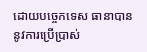ដោយបច្ចេកទេស ធានាបាននូវការប្រើប្រាស់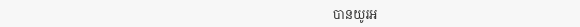បានយូរអ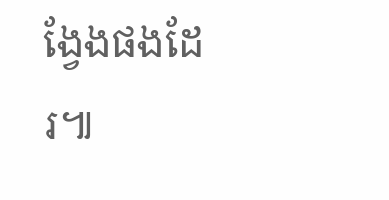ង្វែងផងដែរ៕